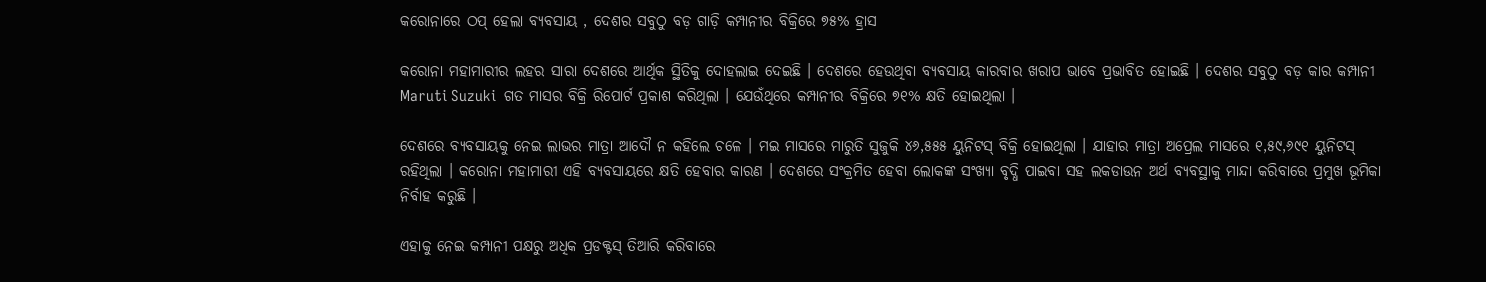କରୋନାରେ ଠପ୍ ହେଲା ବ୍ୟବସାୟ , ଦେଶର ସବୁଠୁ ବଡ଼ ଗାଡ଼ି କମ୍ପାନୀର ବିକ୍ରିରେ ୭୫% ହ୍ରାସ

କରୋନା ମହାମାରୀର ଲହର ସାରା ଦେଶରେ ଆର୍ଥିକ ସ୍ଥିତିକୁ ଦୋହଲାଇ ଦେଇଛି । ଦେଶରେ ହେଉଥିବା ବ୍ୟବସାୟ କାରବାର ଖରାପ ଭାବେ ପ୍ରଭାବିତ ହୋଇଛି । ଦେଶର ସବୁଠୁ ବଡ଼ କାର କମ୍ପାନୀ Maruti Suzuki  ଗତ ମାସର ବିକ୍ରି ରିପୋର୍ଟ ପ୍ରକାଶ କରିଥିଲା । ଯେଉଁଥିରେ କମ୍ପାନୀର ବିକ୍ରିରେ ୭୧% କ୍ଷତି ହୋଇଥିଲା ।

ଦେଶରେ ବ୍ୟବସାୟକୁ ନେଇ ଲାଭର ମାତ୍ରା ଆଦୌ ନ କହିଲେ ଚଳେ । ମଇ ମାସରେ ମାରୁତି ସୁଜୁକି ୪୬,୫୫୫ ୟୁନିଟସ୍ ବିକ୍ରି ହୋଇଥିଲା । ଯାହାର ମାତ୍ରା ଅପ୍ରେଲ ମାସରେ ୧,୫୯,୬୯୧ ୟୁନିଟସ୍ ରହିଥିଲା । କରୋନା ମହାମାରୀ ଏହି ବ୍ୟବସାୟରେ କ୍ଷତି ହେବାର କାରଣ । ଦେଶରେ ସଂକ୍ରମିତ ହେବା ଲୋକଙ୍କ ସଂଖ୍ୟା ବୃଦ୍ଧି ପାଇବା ସହ ଲକଡାଉନ ଅର୍ଥ ବ୍ୟବସ୍ଥାକୁ ମାନ୍ଦା କରିବାରେ ପ୍ରମୁଖ ଭୂମିକା ନିର୍ବାହ କରୁଛି ।

ଏହାକୁ ନେଇ କମ୍ପାନୀ ପକ୍ଷରୁ ଅଧିକ ପ୍ରଡକ୍ଟସ୍ ତିଆରି କରିବାରେ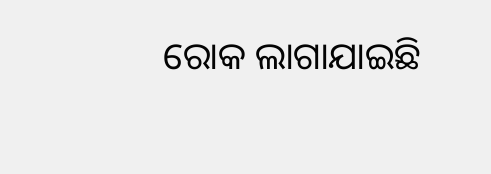ରୋକ ଲାଗାଯାଇଛି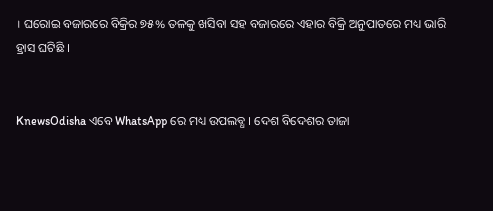। ଘରୋଇ ବଜାରରେ ବିକ୍ରିର ୭୫% ତଳକୁ ଖସିବା ସହ ବଜାରରେ ଏହାର ବିକ୍ରି ଅନୁପାତରେ ମଧ୍ୟ ଭାରି ହ୍ରାସ ଘଟିଛି ।


KnewsOdisha ଏବେ WhatsApp ରେ ମଧ୍ୟ ଉପଲବ୍ଧ । ଦେଶ ବିଦେଶର ତାଜା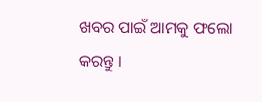ଖବର ପାଇଁ ଆମକୁ ଫଲୋ କରନ୍ତୁ ।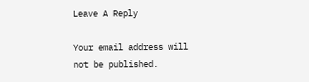Leave A Reply

Your email address will not be published.